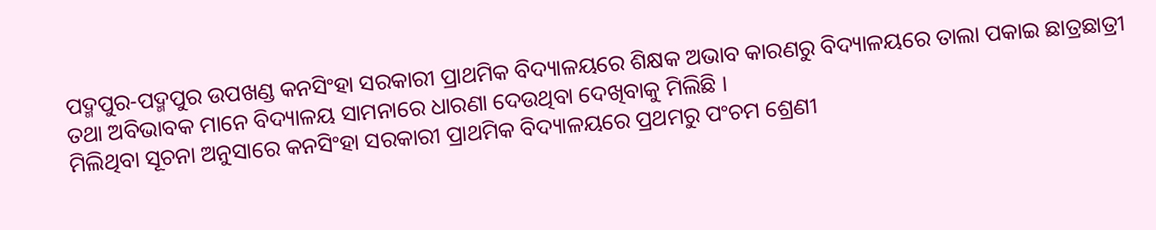ପଦ୍ମପୁର-ପଦ୍ମପୁର ଉପଖଣ୍ଡ କନସିଂହା ସରକାରୀ ପ୍ରାଥମିକ ବିଦ୍ୟାଳୟରେ ଶିକ୍ଷକ ଅଭାବ କାରଣରୁ ବିଦ୍ୟାଳୟରେ ତାଲା ପକାଇ ଛାତ୍ରଛାତ୍ରୀ ତଥା ଅବିଭାବକ ମାନେ ବିଦ୍ୟାଳୟ ସାମନାରେ ଧାରଣା ଦେଉଥିବା ଦେଖିବାକୁ ମିଲିଛି ।
ମିଲିଥିବା ସୂଚନା ଅନୁସାରେ କନସିଂହା ସରକାରୀ ପ୍ରାଥମିକ ବିଦ୍ୟାଳୟରେ ପ୍ରଥମରୁ ପଂଚମ ଶ୍ରେଣୀ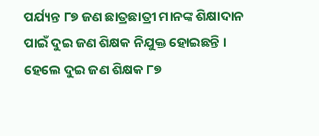ପର୍ଯ୍ୟନ୍ତ ୮୭ ଜଣ ଛାତ୍ରଛାତ୍ରୀ ମାନଙ୍କ ଶିକ୍ଷାଦାନ ପାଇଁ ଦୁଇ ଜଣ ଶିକ୍ଷକ ନିଯୁକ୍ତ ହୋଇଛନ୍ତି । ହେଲେ ଦୁଇ ଜଣ ଶିକ୍ଷକ ୮୭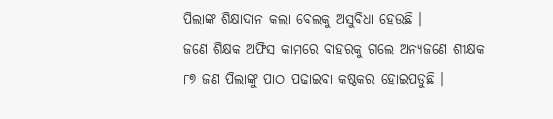ପିଲାଙ୍କ ଶିକ୍ଷାଦାନ କଲା ବେଲକୁ ଅସୁବିଧା ହେଉଛି ।
ଜଣେ ଶିକ୍ଷକ ଅଫିସ କାମରେ ବାହରକୁ ଗଲେ ଅନ୍ୟଜଣେ ଶୀକ୍ଷକ ୮୭ ଜଣ ପିଲାଙ୍କୁ ପାଠ ପଢାଇବା କଷ୍ଠକର ହୋଇପଡୁଛି ।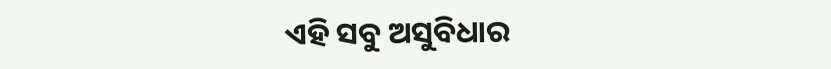ଏହି ସବୁ ଅସୁବିଧାର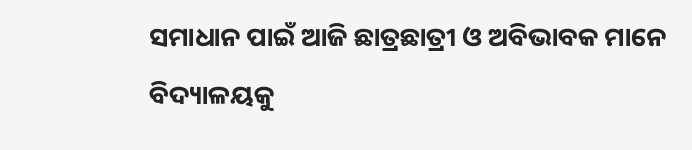ସମାଧାନ ପାଇଁ ଆଜି ଛାତ୍ରଛାତ୍ରୀ ଓ ଅବିଭାବକ ମାନେ ବିଦ୍ୟାଳୟକୁ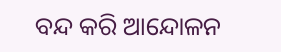ବନ୍ଦ କରି ଆନ୍ଦୋଳନ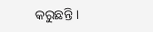କରୁଛନ୍ତି ।